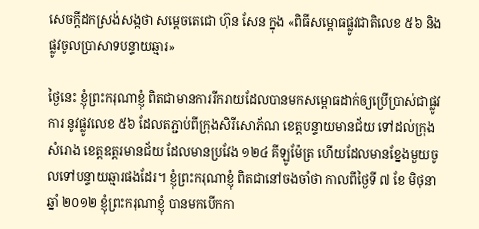សេចក្តីដកស្រង់សង្កថា សម្តេចតេជោ ហ៊ុន សែន ក្នុង «ពិធីសម្ពោធផ្លូវជាតិលេខ ៥៦ និងផ្លូវចូលប្រាសាទបន្ទាយឆ្មារ»

ថ្ងៃនេះ ខ្ញុំព្រះករុណាខ្ញុំ ពិតជាមានការរីករាយដែលបានមកសម្ពោធដាក់ឲ្យប្រើប្រាស់ជាផ្លូវការ នូវផ្លូវលេខ ៥៦ ដែលតភ្ជាប់ពីក្រុងសិរីសោភ័ណ ខេត្តបន្ទាយមានជ័យ ទៅដល់ក្រុងសំរោង ខេត្តឧត្តរមានជ័យ ដែលមានប្រវែង ១២៤ គីឡូម៉ែត្រ ហើយដែលមានខ្នែងមួយចូលទៅបន្ទាយឆ្មារផងដែរ។ ខ្ញុំព្រះករុណាខ្ញុំ ពិតជានៅចងចាំថា កាលពីថ្ងៃទី ៧ ខែ មិថុនា ឆ្នាំ ២០១២ ខ្ញុំព្រះករុណាខ្ញុំ បានមកបើកកា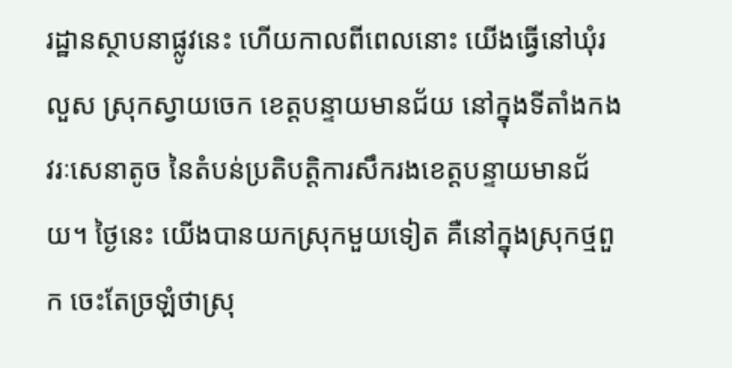រដ្ឋានស្ថាបនាផ្លូវនេះ ហើយកាលពីពេលនោះ យើងធ្វើនៅឃុំរលួស ស្រុកស្វាយចេក ខេត្តបន្ទាយមានជ័យ នៅក្នុងទីតាំងកងវរៈសេនាតូច នៃតំបន់ប្រតិបត្តិការសឹករងខេត្តបន្ទាយមានជ័យ។ ថ្ងៃនេះ យើងបានយកស្រុកមួយទៀត គឺនៅក្នុងស្រុកថ្មពួក ចេះតែច្រឡំថាស្រុ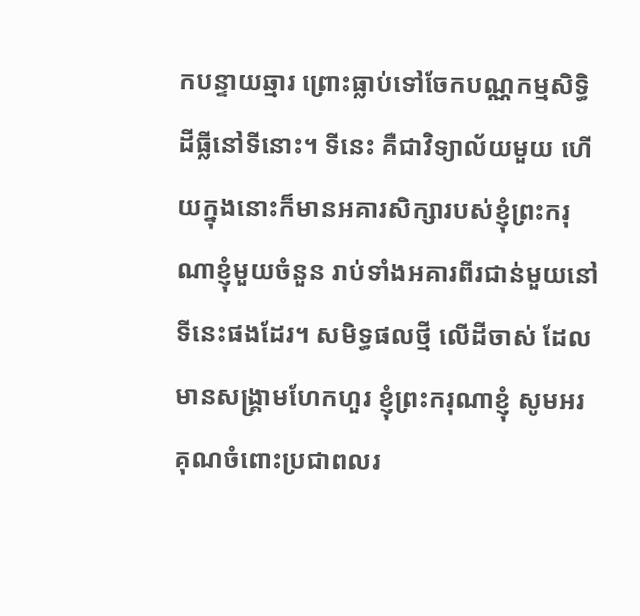កបន្ទាយឆ្មារ ព្រោះធ្លាប់ទៅចែកបណ្ណកម្មសិទ្ធិដីធ្លីនៅទីនោះ។ ទីនេះ គឺជាវិទ្យាល័យមួយ ហើយក្នុងនោះក៏មានអគារសិក្សារបស់ខ្ញុំព្រះករុណាខ្ញុំមួយចំនួន រាប់ទាំងអគារពីរជាន់មួយនៅទីនេះផងដែរ។ សមិទ្ធផលថ្មី លើដីចាស់ ដែលមានសង្គ្រាមហែកហួរ ខ្ញុំព្រះករុណាខ្ញុំ សូមអរគុណចំពោះប្រជាពលរ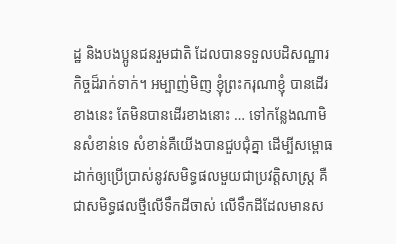ដ្ឋ និងបងប្អូនជនរួមជាតិ ដែលបានទទួលបដិសណ្ឋារកិច្ចដ៏រាក់ទាក់។ អម្បាញ់មិញ ខ្ញុំព្រះករុណាខ្ញុំ បានដើរខាងនេះ តែមិនបានដើរខាងនោះ … ទៅកន្លែងណាមិនសំខាន់ទេ សំខាន់គឺយើងបានជួបជុំគ្នា ដើម្បីសម្ពោធដាក់ឲ្យប្រើប្រាស់នូវសមិទ្ធផលមួយជាប្រវត្តិសាស្រ្ត គឺជាសមិទ្ធផលថ្មីលើទឹកដីចាស់ លើទឹកដីដែលមានស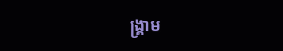ង្គ្រាម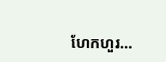ហែកហួរ…